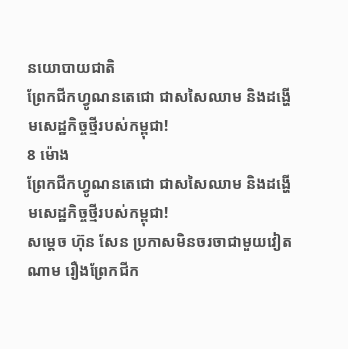នយោបាយជាតិ
ព្រែកជីកហ្វូណនតេជោ ជាសសៃឈាម និងដង្ហើមសេដ្ឋកិច្ចថ្មីរបស់កម្ពុជា!
8 ម៉ោង
ព្រែកជីកហ្វូណនតេជោ ជាសសៃឈាម និងដង្ហើមសេដ្ឋកិច្ចថ្មីរបស់កម្ពុជា!
សម្ដេច ហ៊ុន សែន ប្រកាសមិនចរចាជាមួយវៀតណាម រឿងព្រែកជីក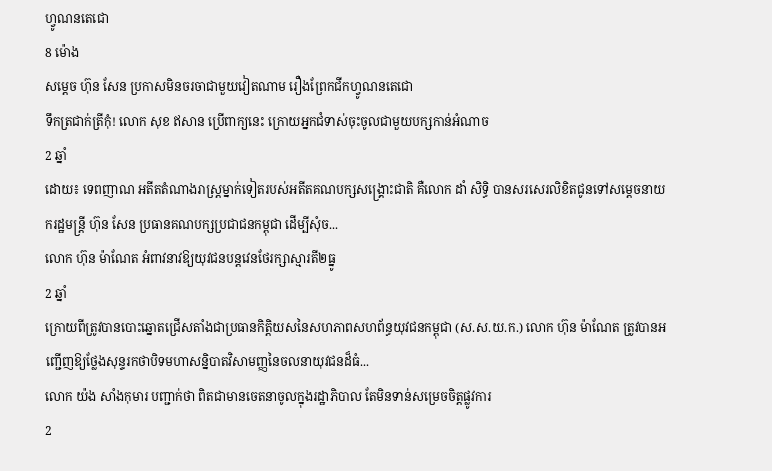ហ្វូណនតេជោ
8 ម៉ោង
សម្ដេច ហ៊ុន សែន ប្រកាសមិនចរចាជាមួយវៀតណាម រឿងព្រែកជីកហ្វូណនតេជោ
ទឹកត្រជាក់ត្រីកុំ! លោក សុខ ឥសាន ប្រើពាក្យនេះ ក្រោយអ្នកជំទាស់ចុះចូលជាមួយបក្សកាន់អំណាច
2 ឆ្នាំ
ដោយ៖ ទេពញាណ អតីតតំណាងរាស្រ្តម្នាក់ទៀតរបស់អតីតគណបក្សសង្គ្រោះជាតិ គឺលោក ដាំ សិទ្ធិ បានសរសេរលិខិតជូនទៅសម្តេចនាយករដ្ឋមន្រ្តី ហ៊ុន សែន ប្រធានគណបក្សប្រជាជនកម្ពុជា ដើម្បីសុំច...
លោក ហ៊ុន ម៉ាណែត អំពាវនាវឱ្យយុវជនបន្តវេនថែរក្សាស្មារតី២ធ្នូ
2 ឆ្នាំ
ក្រោយពីត្រូវបានបោះឆ្នោតជ្រើសតាំងជាប្រធានកិត្តិយសនៃសហភាពសហព័ន្ធយុវជនកម្ពុជា (ស.ស.យ.ក.) លោក ហ៊ុន ម៉ាណែត ត្រូវបានអញ្ជើញឱ្យថ្លែងសុន្ទរកថាបិទមហាសន្និបាតវិសាមញ្ញនៃចលនាយុវជនដ៏ធំ...
លោក យ៉ង សាំងកុមារ បញ្ជាក់ថា ពិតជាមានចេតនាចូលក្នុងរដ្ឋាភិបាល តែមិនទាន់សម្រេចចិត្តផ្លូវការ
2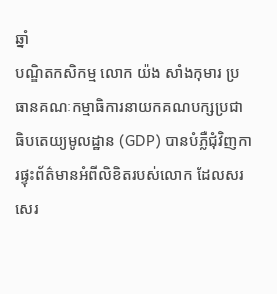ឆ្នាំ
បណ្ឌិតកសិកម្ម លោក យ៉ង សាំងកុមារ ប្រធានគណៈកម្មាធិការនាយកគណបក្សប្រជាធិបតេយ្យមូលដ្ឋាន (GDP) បានបំភ្លឺជុំវិញការផ្ទុះព័ត៌មានអំពីលិខិតរបស់លោក ដែលសរសេរ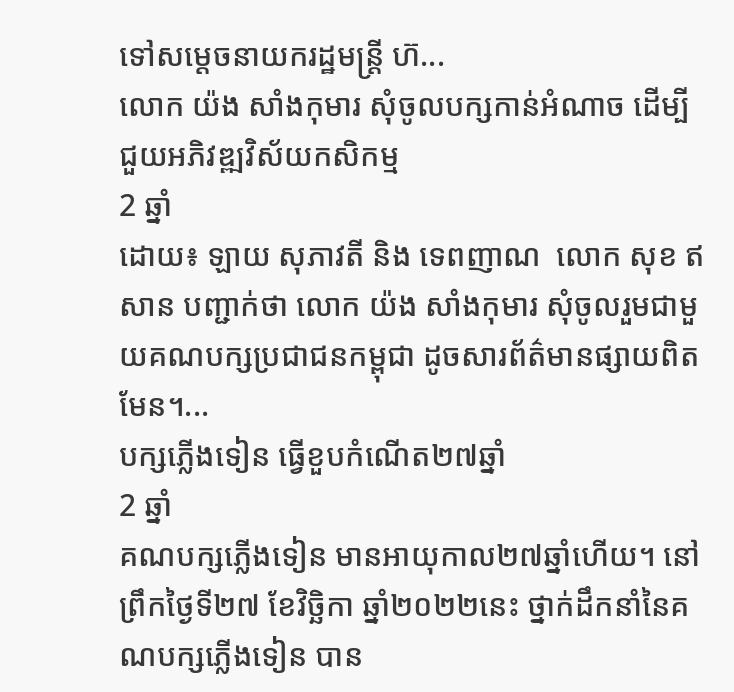ទៅសម្តេចនាយករដ្ឋមន្រ្តី ហ៊...
លោក យ៉ង សាំងកុមារ សុំចូលបក្សកាន់អំណាច ដើម្បីជួយអភិវឌ្ឍវិស័យកសិកម្ម
2 ឆ្នាំ
ដោយ៖ ឡាយ សុភាវតី និង ទេពញាណ  លោក សុខ ឥសាន បញ្ជាក់ថា លោក យ៉ង សាំងកុមារ សុំចូលរួមជាមួយគណបក្សប្រជាជនកម្ពុជា ដូចសារព័ត៌មានផ្សាយពិតមែន។...
បក្សភ្លើងទៀន ធ្វើខួបកំណើត២៧ឆ្នាំ
2 ឆ្នាំ
គណបក្សភ្លើងទៀន មានអាយុកាល២៧ឆ្នាំហើយ។ នៅព្រឹកថ្ងៃទី២៧ ខែវិច្ឆិកា ឆ្នាំ២០២២នេះ ថ្នាក់ដឹកនាំនៃគណបក្សភ្លើងទៀន បាន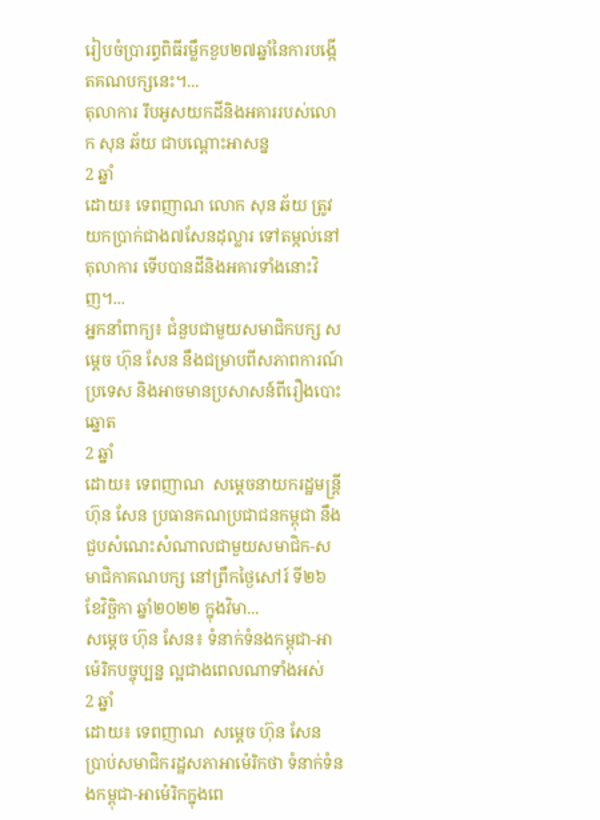រៀបចំប្រារព្ធពិធីរម្លឹកខួប២៧ឆ្នាំនៃការបង្កើតគណបក្សនេះ។...
តុលាការ រឹបអូសយកដីនិងអគាររបស់លោក សុន ឆ័យ ជាបណ្តោះអាសន្ន
2 ឆ្នាំ
ដោយ៖ ទេពញាណ លោក សុន ឆ័យ ត្រូវយកប្រាក់ជាង៧សែនដុល្លារ ទៅតម្កល់នៅតុលាការ ទើបបានដីនិងអគារទាំងនោះវិញ។...
អ្នកនាំពាក្យ៖ ជំនួបជាមួយសមាជិកបក្ស សម្តេច ហ៊ុន សែន នឹងជម្រាបពីសភាពការណ៍ប្រទេស និងអាចមានប្រសាសន៍ពីរឿងបោះឆ្នោត
2 ឆ្នាំ
ដោយ៖ ទេពញាណ  សម្តេចនាយករដ្ឋមន្រ្តី ហ៊ុន សែន ប្រធានគណប្រជាជនកម្ពុជា នឹងជួបសំណេះសំណាលជាមួយសមាជិក-សមាជិកាគណបក្ស នៅព្រឹកថ្ងៃសៅរ៍ ទី២៦ ខែវិច្ឆិកា ឆ្នាំ២០២២ ក្នុងវិមា...
សម្តេច ហ៊ុន សែន៖ ទំនាក់ទំនងកម្ពុជា-អាម៉េរិកបច្ចុប្បន្ន ល្អជាងពេលណាទាំងអស់
2 ឆ្នាំ
ដោយ៖ ទេពញាណ  សម្តេច ហ៊ុន សែន ប្រាប់សមាជិករដ្ឋសភាអាម៉េរិកថា ទំនាក់ទំនងកម្ពុជា-អាម៉េរិកក្នុងពេ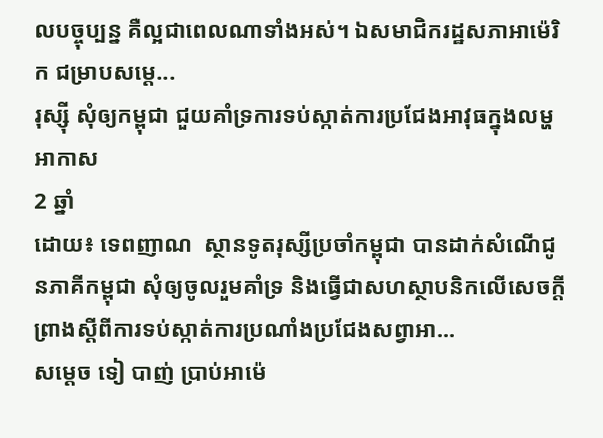លបច្ចុប្បន្ន គឺល្អជាពេលណាទាំងអស់។ ឯសមាជិករដ្ឋសភាអាម៉េរិក ជម្រាបសម្តេ...
រុស្ស៊ី សុំឲ្យកម្ពុជា ជួយគាំទ្រការទប់ស្កាត់ការប្រជែងអាវុធក្នុងលម្ហអាកាស
2 ឆ្នាំ
ដោយ៖ ទេពញាណ  ស្ថានទូតរុស្សីប្រចាំកម្ពុជា បានដាក់សំណើជូនភាគីកម្ពុជា សុំឲ្យចូលរួមគាំទ្រ និងធ្វើជាសហស្ថាបនិកលើសេចក្តីព្រាងស្តីពីការទប់ស្កាត់ការប្រណាំងប្រជែងសព្វាអា...
សម្តេច ទៀ បាញ់ ប្រាប់អាម៉េ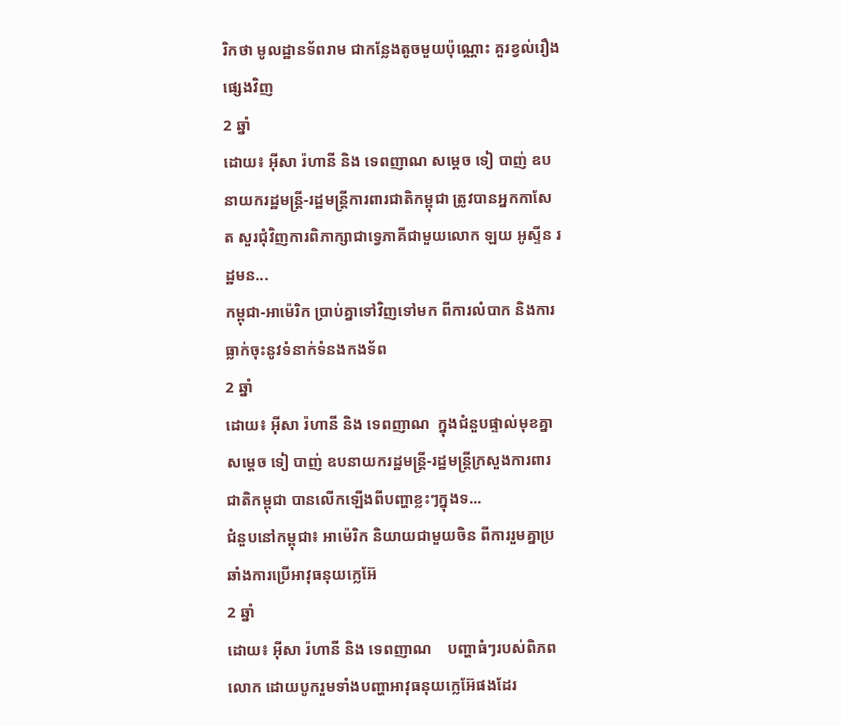រិកថា មូលដ្ឋានទ័ពរាម ជាកន្លែងតូចមួយប៉ុណ្ណោះ គួរខ្វល់រឿងផ្សេងវិញ
2 ឆ្នាំ
ដោយ៖ អ៊ីសា រ៉ហានី និង ទេពញាណ សម្តេច ទៀ បាញ់ ឧបនាយករដ្ឋមន្រ្តី-រដ្ឋមន្រ្តីការពារជាតិកម្ពុជា ត្រូវបានអ្នកកាសែត សួរជុំវិញការពិភាក្សាជាទ្វេភាគីជាមួយលោក ឡយ អូស្ទីន រដ្ឋមន...
កម្ពុជា-អាម៉េរិក ប្រាប់គ្នាទៅវិញទៅមក ពីការលំបាក និងការធ្លាក់ចុះនូវទំនាក់ទំនងកងទ័ព
2 ឆ្នាំ
ដោយ៖ អុីសា រ៉ហានី និង ទេពញាណ  ក្នុងជំនួបផ្ទាល់មុខគ្នា សម្តេច ទៀ បាញ់ ឧបនាយករដ្ឋមន្រ្តី-រដ្ឋមន្រ្តីក្រសួងការពារជាតិកម្ពុជា បានលើកឡើងពីបញ្ហាខ្លះៗក្នុងទ...
ជំនួបនៅកម្ពុជា៖ អាម៉េរិក និយាយជាមួយចិន ពីការរួមគ្នាប្រឆាំងការប្រើអាវុធនុយក្លេអ៊ែ
2 ឆ្នាំ
ដោយ៖ អុីសា រ៉ហានី និង ទេពញាណ    បញ្ហាធំៗរបស់ពិភពលោក ដោយបូករួមទាំងបញ្ហាអាវុធនុយក្លេអ៊ែផងដែរ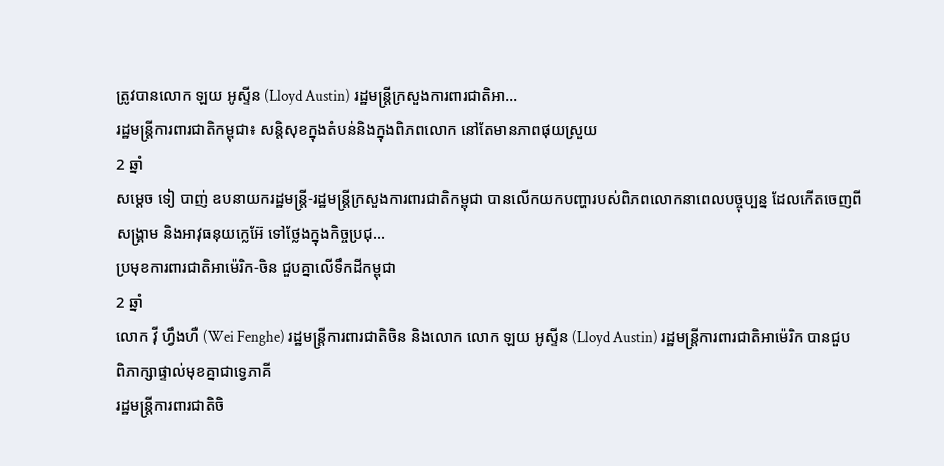ត្រូវបានលោក ឡយ អូស្ទីន (Lloyd Austin) រដ្ឋមន្រ្តីក្រសួងការពារជាតិអា...
រដ្ឋមន្រ្តីការពារជាតិកម្ពុជា៖ សន្តិសុខក្នុងតំបន់និងក្នុងពិភពលោក នៅតែមានភាពផុយស្រួយ
2 ឆ្នាំ
សម្តេច ទៀ បាញ់ ឧបនាយករដ្ឋមន្រ្តី-រដ្ឋមន្រ្តីក្រសួងការពារជាតិកម្ពុជា បានលើកយកបញ្ហារបស់ពិភពលោកនាពេលបច្ចុប្បន្ន ដែលកើតចេញពីសង្គ្រាម និងអាវុធនុយក្លេអ៊ែ ទៅថ្លែងក្នុងកិច្ចប្រជុ...
ប្រមុខការពារជាតិអាម៉េរិក-ចិន ជួបគ្នាលើទឹកដីកម្ពុជា
2 ឆ្នាំ
លោក វ៉ី ហ្វឹងហឺ (Wei Fenghe) រដ្ឋមន្រ្តីការពារជាតិចិន និងលោក លោក ឡយ អូស្ទីន (Lloyd Austin) រដ្ឋមន្រ្តីការពារជាតិអាម៉េរិក បានជួបពិភាក្សាផ្ទាល់មុខគ្នាជាទ្វេភាគី
រដ្ឋមន្រ្តីការពារជាតិចិ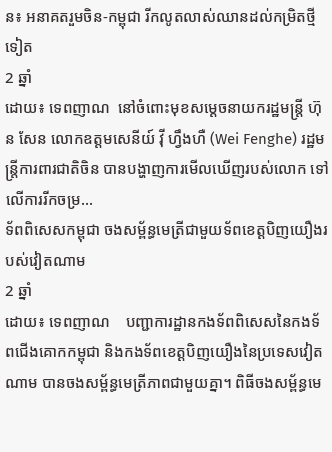ន៖ អនាគតរួមចិន-កម្ពុជា រីកលូតលាស់ឈានដល់កម្រិតថ្មីទៀត
2 ឆ្នាំ
ដោយ៖ ទេពញាណ  នៅចំពោះមុខសម្តេចនាយករដ្ឋមន្រ្តី ហ៊ុន សែន លោកឧត្តមសេនីយ៍ វ៉ី ហ្វឹងហឺ (Wei Fenghe) រដ្ឋមន្រ្តីការពារជាតិចិន បានបង្ហាញការមើលឃើញរបស់លោក ទៅលើការរីកចម្រ...
ទ័ពពិសេសកម្ពុជា ចងសម្ព័ន្ធមេត្រីជាមួយទ័ពខេត្តបិញយឿងរបស់វៀតណាម
2 ឆ្នាំ
ដោយ៖ ទេពញាណ    បញ្ជាការដ្ឋានកងទ័ពពិសេសនៃកងទ័ពជើងគោកកម្ពុជា និងកងទ័ពខេត្តបិញយឿងនៃប្រទេសវៀតណាម បានចងសម្ព័ន្ធមេត្រីភាពជាមួយគ្នា។ ពិធីចងសម្ព័ន្ធមេ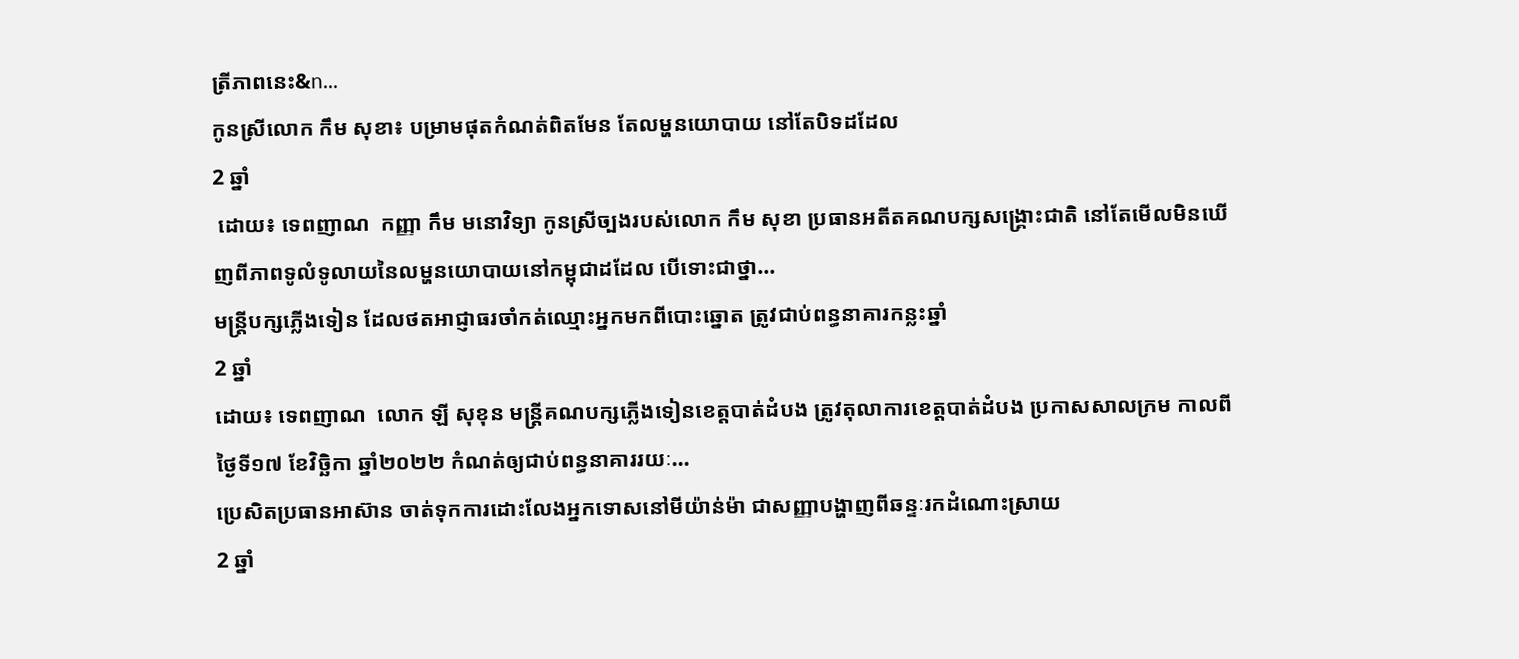ត្រីភាពនេះ&n...
កូនស្រីលោក កឹម សុខា៖ បម្រាមផុតកំណត់ពិតមែន តែលម្ហនយោបាយ នៅតែបិទដដែល
2 ឆ្នាំ
 ដោយ៖ ទេពញាណ  កញ្ញា កឹម មនោវិទ្យា កូនស្រីច្បងរបស់លោក កឹម សុខា ប្រធានអតីតគណបក្សសង្គ្រោះជាតិ នៅតែមើលមិនឃើញពីភាពទូលំទូលាយនៃលម្ហនយោបាយនៅកម្ពុជាដដែល បើទោះជាថ្នា...
មន្រ្តីបក្សភ្លើងទៀន ដែលថតអាជ្ញាធរចាំកត់ឈ្មោះអ្នកមកពីបោះឆ្នោត ត្រូវជាប់ពន្ធនាគារកន្លះឆ្នាំ
2 ឆ្នាំ
ដោយ៖ ទេពញាណ  លោក ឡី សុខុន មន្រ្តីគណបក្សភ្លើងទៀនខេត្តបាត់ដំបង ត្រូវតុលាការខេត្តបាត់ដំបង ប្រកាសសាលក្រម កាលពីថ្ងៃទី១៧ ខែវិច្ឆិកា ឆ្នាំ២០២២ កំណត់ឲ្យជាប់ពន្ធនាគាររយៈ...
ប្រេសិតប្រធានអាស៊ាន ចាត់ទុកការដោះលែងអ្នកទោសនៅមីយ៉ាន់ម៉ា ជាសញ្ញាបង្ហាញពីឆន្ទៈរកដំណោះស្រាយ
2 ឆ្នាំ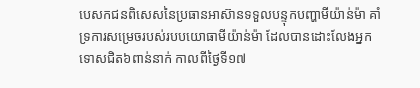បេសកជនពិសេសនៃប្រធានអាស៊ានទទួលបន្ទុកបញ្ហាមីយ៉ាន់ម៉ា គាំទ្រការសម្រេចរបស់របបយោធាមីយ៉ាន់ម៉ា ដែលបានដោះលែងអ្នកទោសជិត៦ពាន់នាក់ កាលពីថ្ងៃទី១៧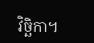វិច្ឆិកា។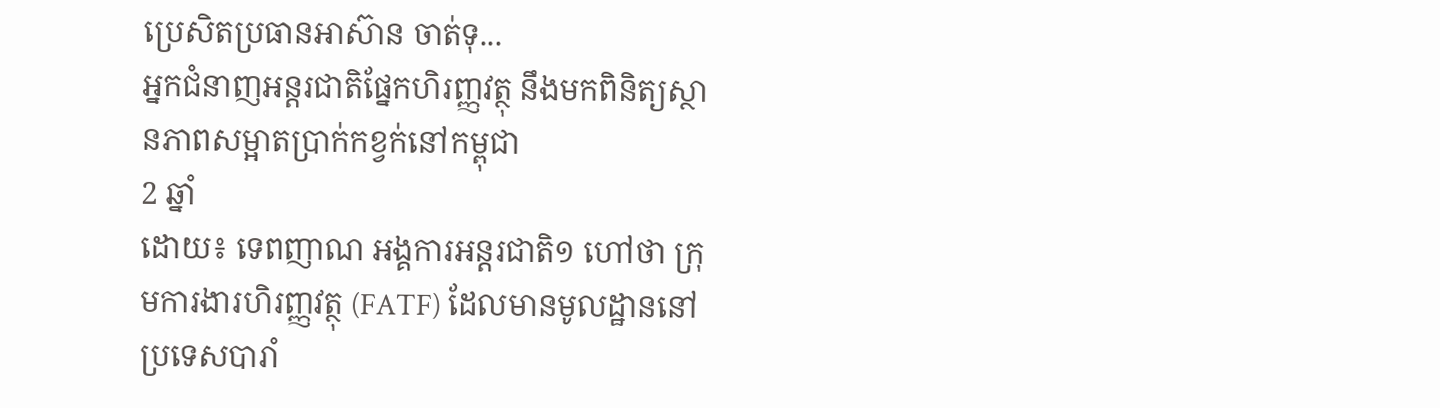ប្រេសិតប្រធានអាស៊ាន ចាត់ទុ...
អ្នកជំនាញអន្តរជាតិផ្នែកហិរញ្ញវត្ថុ នឹងមកពិនិត្យស្ថានភាពសម្អាតប្រាក់កខ្វក់នៅកម្ពុជា
2 ឆ្នាំ
ដោយ៖ ទេពញាណ អង្គការអន្តរជាតិ១ ហៅថា ក្រុមការងារហិរញ្ញវត្ថុ (FATF) ដែលមានមូលដ្ឋាននៅប្រទេសបារាំ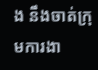ង នឹងចាត់ក្រុមការងា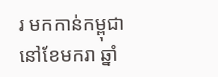រ មកកាន់កម្ពុជា នៅខែមករា ឆ្នាំ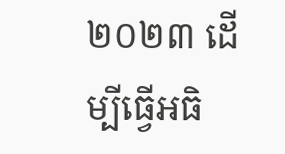២០២៣ ដើម្បីធ្វើអធិ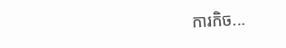ការកិច...